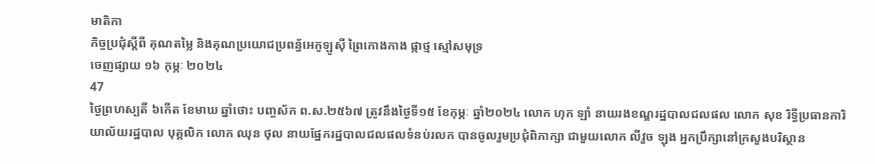មាតិកា
កិច្ចប្រជុំស្តីពី គុណតម្លៃ និងគុណប្រយោជប្រពន្ធ័អេកូឡូស៊ី ព្រៃកោងកាង ផ្កាថ្ម ស្មៅសមុទ្រ
ចេញផ្សាយ ១៦ កុម្ភៈ ២០២៤
47
ថ្ងៃព្រហស្បតិ៍ ៦កើត ខែមាឃ ឆ្នាំថោះ បញ្ចស័ក ព.ស.២៥៦៧ ត្រូវនឹងថ្ងៃទី១៥ ខែកុម្ភៈ ឆ្នាំ២០២៤ លោក ហុក ឡាំ នាយរងខណ្ឌរដ្ឋបាលជលផល លោក សុខ រិទ្ធីប្រធានការិយាល័យរដ្ឋបាល បុគ្គលិក លោក ឈុន ថុល នាយផ្នែករដ្ឋបាលជលផលទំនប់រលក បានចូលរួមប្រជុំពិភាក្សា ជាមួយលោក លីវួច ឡុង អ្នកប្រឹក្សានៅក្រសួងបរិស្ថាន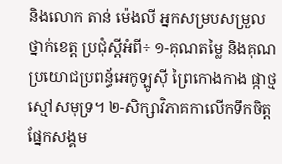និងលោក តាន់ ម៉េងលី អ្នកសម្របសម្រួលថ្នាក់ខេត្ត ប្រជុំស្តីអំពី÷ ១-គុណតម្លៃ និងគុណប្រយោជប្រពន្ធ័អេកូឡូស៊ី ព្រៃកោងកាង ផ្កាថ្ម ស្មៅសមុទ្រ។ ២-សិក្សាវិភាគកាលើកទឹកចិត្តផ្នែកសង្គម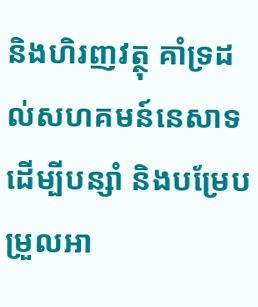និងហិរញវត្ថុ គាំទ្រដល់សហគមន៍នេសាទដើម្បីបន្សាំ និងបម្រែបម្រួលអា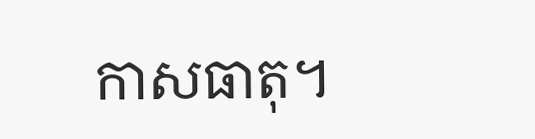កាសធាតុ។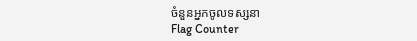ចំនួនអ្នកចូលទស្សនា
Flag Counter